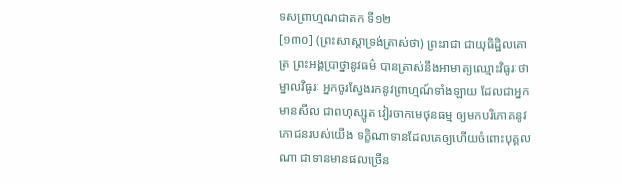ទសព្រាហ្មណជាតក ទី១២
[១៣០] (ព្រះសាស្តាទ្រង់ត្រាស់ថា) ព្រះរាជា ជាយុធិដ្ឋិលគោត្រ ព្រះអង្គប្រាថ្នានូវធម៌ បានត្រាស់នឹងអាមាត្យឈ្មោះវិធូរៈថា ម្នាលវិធូរៈ អ្នកចូរស្វែងរកនូវព្រាហ្មណ៍ទាំងឡាយ ដែលជាអ្នកមានសីល ជាពហុស្សូត វៀរចាកមេថុនធម្ម ឲ្យមកបរិភោគនូវភោជនរបស់យើង ទក្ខិណាទានដែលគេឲ្យហើយចំពោះបុគ្គលណា ជាទានមានផលច្រើន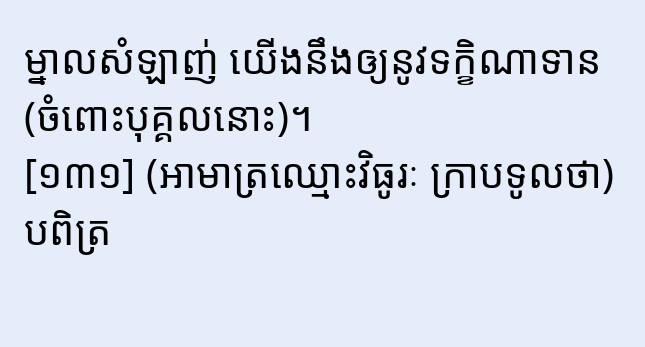ម្នាលសំឡាញ់ យើងនឹងឲ្យនូវទក្ខិណាទាន (ចំពោះបុគ្គលនោះ)។
[១៣១] (អាមាត្រឈ្មោះវិធូរៈ ក្រាបទូលថា) បពិត្រ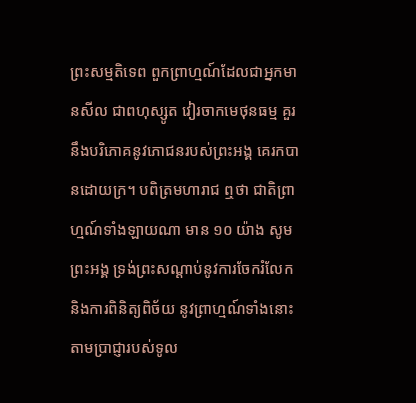ព្រះសម្មតិទេព ពួកព្រាហ្មណ៍ដែលជាអ្នកមានសីល ជាពហុស្សូត វៀរចាកមេថុនធម្ម គួរនឹងបរិភោគនូវភោជនរបស់ព្រះអង្គ គេរកបានដោយក្រ។ បពិត្រមហារាជ ឮថា ជាតិព្រាហ្មណ៍ទាំងឡាយណា មាន ១០ យ៉ាង សូមព្រះអង្គ ទ្រង់ព្រះសណ្តាប់នូវការចែករំលែក និងការពិនិត្យពិច័យ នូវព្រាហ្មណ៍ទាំងនោះ តាមប្រាជ្ញារបស់ទូល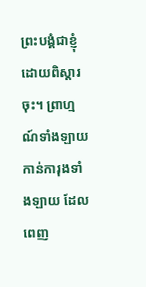ព្រះបង្គំជាខ្ញុំ ដោយពិស្តារចុះ។ ព្រាហ្មណ៍ទាំងឡាយ កាន់ការុងទាំងឡាយ ដែលពេញ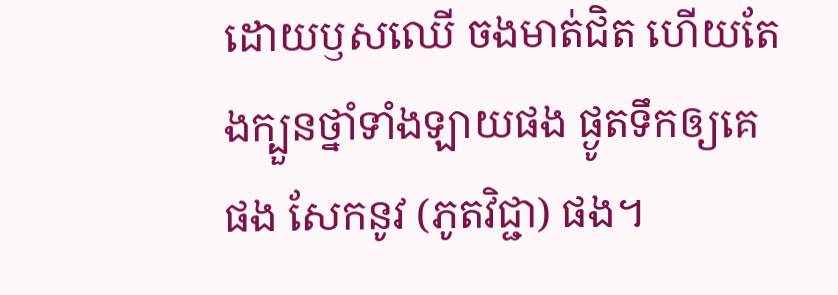ដោយឫសឈើ ចងមាត់ជិត ហើយតែងក្បួនថ្នាំទាំងឡាយផង ផ្ងូតទឹកឲ្យគេផង សែកនូវ (ភូតវិជ្ជា) ផង។